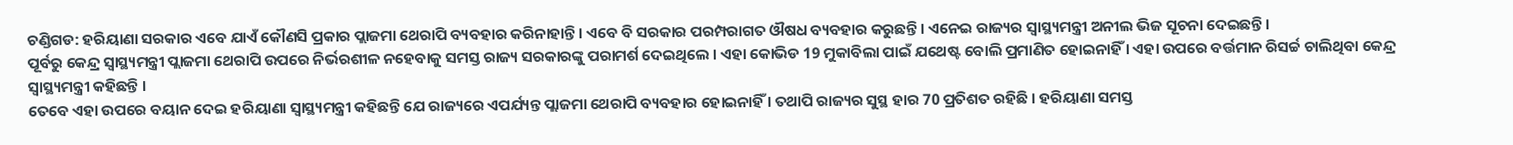ଚଣ୍ଡିଗଡ: ହରିୟାଣା ସରକାର ଏବେ ଯାଏଁ କୌଣସି ପ୍ରକାର ପ୍ଲାଜମା ଥେରାପି ବ୍ୟବହାର କରିନାହାନ୍ତି । ଏବେ ବି ସରକାର ପରମ୍ପରାଗତ ଔଷଧ ବ୍ୟବହାର କରୁଛନ୍ତି । ଏନେଇ ରାଜ୍ୟର ସ୍ବାସ୍ଥ୍ୟମନ୍ତ୍ରୀ ଅନୀଲ ଭିଜ ସୂଚନା ଦେଇଛନ୍ତି ।
ପୂର୍ବରୁ କେନ୍ଦ୍ର ସ୍ବାସ୍ଥ୍ୟମନ୍ତ୍ରୀ ପ୍ଲାଜମା ଥେରାପି ଉପରେ ନିର୍ଭରଶୀଳ ନହେବାକୁ ସମସ୍ତ ରାଜ୍ୟ ସରକାରଙ୍କୁ ପରାମର୍ଶ ଦେଇଥିଲେ । ଏହା କୋଭିଡ 19 ମୁକାବିଲା ପାଇଁ ଯଥେଷ୍ଟ ବୋଲି ପ୍ରମାଣିତ ହୋଇନାହିଁ । ଏହା ଉପରେ ବର୍ତ୍ତମାନ ରିସର୍ଚ୍ଚ ଚାଲିଥିବା କେନ୍ଦ୍ର ସ୍ବାସ୍ଥ୍ୟମନ୍ତ୍ରୀ କହିଛନ୍ତି ।
ତେବେ ଏହା ଉପରେ ବୟାନ ଦେଇ ହରିୟାଣା ସ୍ବାସ୍ଥ୍ୟମନ୍ତ୍ରୀ କହିଛନ୍ତି ଯେ ରାଜ୍ୟରେ ଏପର୍ଯ୍ୟନ୍ତ ପ୍ଲାଜମା ଥେରାପି ବ୍ୟବହାର ହୋଇନାହିଁ । ତଥାପି ରାଜ୍ୟର ସୁସ୍ଥ ହାର 70 ପ୍ରତିଶତ ରହିଛି । ହରିୟାଣା ସମସ୍ତ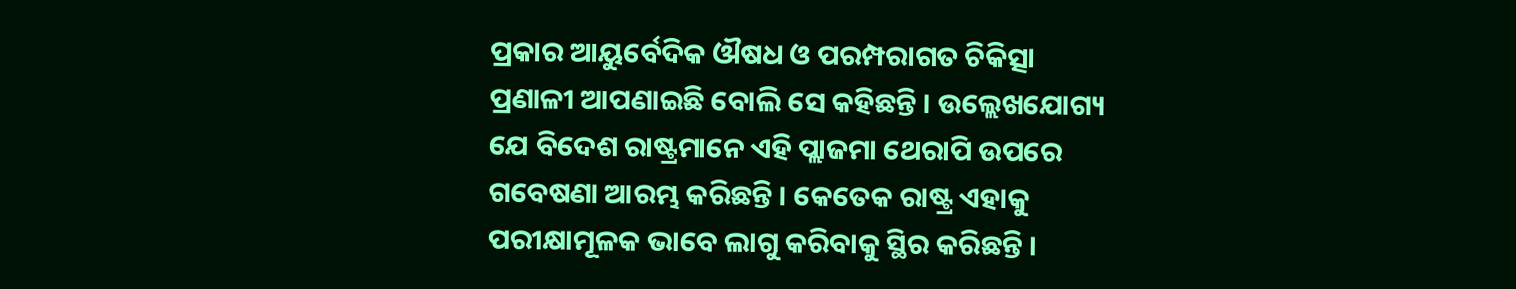ପ୍ରକାର ଆୟୁର୍ବେଦିକ ଔଷଧ ଓ ପରମ୍ପରାଗତ ଚିକିତ୍ସା ପ୍ରଣାଳୀ ଆପଣାଇଛି ବୋଲି ସେ କହିଛନ୍ତି । ଉଲ୍ଲେଖଯୋଗ୍ୟ ଯେ ବିଦେଶ ରାଷ୍ଟ୍ରମାନେ ଏହି ପ୍ଲାଜମା ଥେରାପି ଉପରେ ଗବେଷଣା ଆରମ୍ଭ କରିଛନ୍ତି । କେତେକ ରାଷ୍ଟ୍ର ଏହାକୁ ପରୀକ୍ଷାମୂଳକ ଭାବେ ଲାଗୁ କରିବାକୁ ସ୍ଥିର କରିଛନ୍ତି ।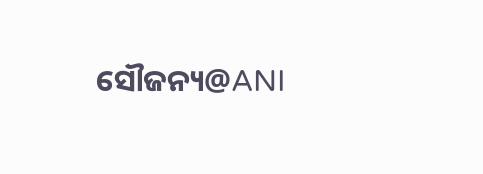ସୌଜନ୍ୟ@ANI